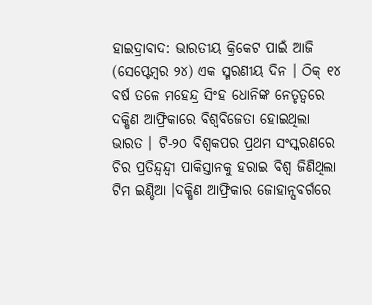ହାଇଦ୍ରାବାଦ: ଭାରତୀୟ କ୍ରିକେଟ ପାଇଁ ଆଜି (ସେପ୍ଟେମ୍ବର ୨୪) ଏକ ସ୍ମରଣୀୟ ଦିନ । ଠିକ୍ ୧୪ ବର୍ଷ ତଳେ ମହେନ୍ଦ୍ର ସିଂହ ଧୋନିଙ୍କ ନେତୃତ୍ବରେ ଦକ୍ଷିଣ ଆଫ୍ରିକାରେ ବିଶ୍ବବିଜେତା ହୋଇଥିଲା ଭାରତ । ଟି-୨୦ ବିଶ୍ବକପର ପ୍ରଥମ ସଂସ୍କରଣରେ ଚିର ପ୍ରତିନ୍ଦ୍ବନ୍ଦ୍ବୀ ପାକିସ୍ତାନକୁ ହରାଇ ବିଶ୍ବ ଜିଣିଥିଲା ଟିମ ଇଣ୍ଡିଆ ।ଦକ୍ଷିଣ ଆଫ୍ରିକାର ଜୋହାନ୍ସବର୍ଗରେ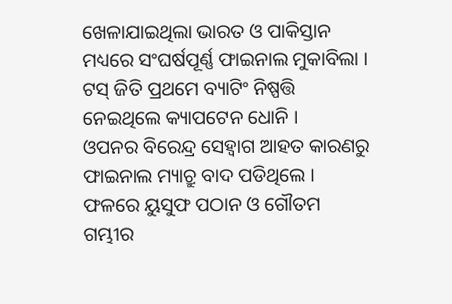ଖେଳାଯାଇଥିଲା ଭାରତ ଓ ପାକିସ୍ତାନ ମଧ୍ୟରେ ସଂଘର୍ଷପୂର୍ଣ୍ଣ ଫାଇନାଲ ମୁକାବିଲା । ଟସ୍ ଜିତି ପ୍ରଥମେ ବ୍ୟାଟିଂ ନିଷ୍ପତ୍ତି ନେଇଥିଲେ କ୍ୟାପଟେନ ଧୋନି ।
ଓପନର ବିରେନ୍ଦ୍ର ସେହ୍ବାଗ ଆହତ କାରଣରୁ ଫାଇନାଲ ମ୍ୟାଚ୍ରୁ ବାଦ ପଡିଥିଲେ । ଫଳରେ ୟୁସୁଫ ପଠାନ ଓ ଗୌତମ ଗମ୍ଭୀର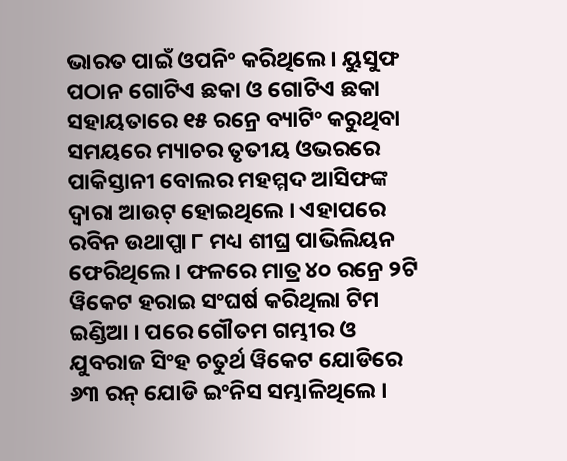ଭାରତ ପାଇଁ ଓପନିଂ କରିଥିଲେ । ୟୁସୁଫ ପଠାନ ଗୋଟିଏ ଛକା ଓ ଗୋଟିଏ ଛକା ସହାୟତାରେ ୧୫ ରନ୍ରେ ବ୍ୟାଟିଂ କରୁଥିବା ସମୟରେ ମ୍ୟାଚର ତୃତୀୟ ଓଭରରେ ପାକିସ୍ତାନୀ ବୋଲର ମହମ୍ମଦ ଆସିଫଙ୍କ ଦ୍ବାରା ଆଉଟ୍ ହୋଇଥିଲେ । ଏହାପରେ ରବିନ ଉଥାପ୍ପା ୮ ମଧ୍ୟ ଶୀଘ୍ର ପାଭିଲିୟନ ଫେରିଥିଲେ । ଫଳରେ ମାତ୍ର ୪୦ ରନ୍ରେ ୨ଟି ୱିକେଟ ହରାଇ ସଂଘର୍ଷ କରିଥିଲା ଟିମ ଇଣ୍ଡିଆ । ପରେ ଗୌତମ ଗମ୍ଭୀର ଓ ଯୁବରାଜ ସିଂହ ଚତୁର୍ଥ ୱିକେଟ ଯୋଡିରେ ୬୩ ରନ୍ ଯୋଡି ଇଂନିସ ସମ୍ଭାଳିଥିଲେ ।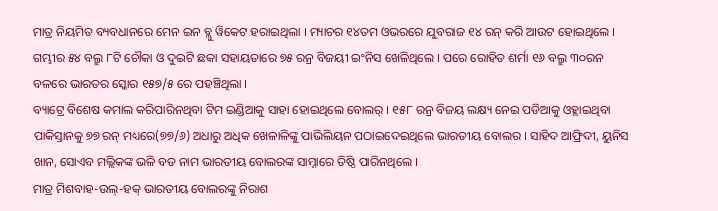ମାତ୍ର ନିୟମିତ ବ୍ୟବଧାନରେ ମେନ ଇନ ବ୍ଲୁ ୱିକେଟ ହରାଇଥିଲା । ମ୍ୟାଚର ୧୪ତମ ଓଭରରେ ଯୁବରାଜ ୧୪ ରନ୍ କରି ଆଉଟ ହୋଇଥିଲେ । ଗମ୍ଭୀର ୫୪ ବଲ୍ରୁ ୮ଟି ଚୌକା ଓ ଦୁଇଟି ଛକା ସହାୟତାରେ ୭୫ ରନ୍ର ବିଜୟୀ ଇଂନିସ ଖେଳିଥିଲେ । ପରେ ରୋହିତ ଶର୍ମା ୧୬ ବଲ୍ରୁ ୩୦ରନ ବଳରେ ଭାରତର ସ୍କୋର ୧୫୭/୫ ରେ ପହଞ୍ଚିଥିଲା ।
ବ୍ୟାଟ୍ରେ ବିଶେଷ କମାଲ କରିପାରିନଥିବା ଟିମ ଇଣ୍ଡିଆକୁ ସାହା ହୋଇଥିଲେ ବୋଲର୍ । ୧୫୮ ରନ୍ର ବିଜୟ ଲକ୍ଷ୍ୟ ନେଇ ପଡିଆକୁ ଓହ୍ଲାଇଥିବା ପାକିସ୍ତାନକୁ ୭୭ ରନ୍ ମଧ୍ୟରେ(୭୭/୬) ଅଧାରୁ ଅଧିକ ଖେଳାଳିଙ୍କୁ ପାଭିଲିୟନ ପଠାଇଦେଇଥିଲେ ଭାରତୀୟ ବୋଲର । ସାହିଦ ଆଫ୍ରିଦୀ, ୟୁନିସ ଖାନ, ସୋଏବ ମଲ୍ଲିକଙ୍କ ଭଳି ବଡ ନାମ ଭାରତୀୟ ବୋଲରଙ୍କ ସାମ୍ନାରେ ତିଷ୍ଠି ପାରିନଥିଲେ ।
ମାତ୍ର ମିଶବାହ-ଉଲ୍-ହକ୍ ଭାରତୀୟ ବୋଲରଙ୍କୁ ନିରାଶ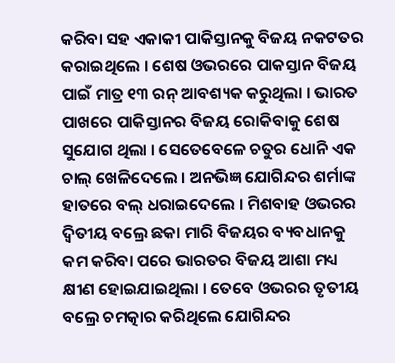କରିବା ସହ ଏକାକୀ ପାକିସ୍ତାନକୁ ବିଜୟ ନକଟତର କରାଇଥିଲେ । ଶେଷ ଓଭରରେ ପାକସ୍ତାନ ବିଜୟ ପାଇଁ ମାତ୍ର ୧୩ ରନ୍ ଆବଶ୍ୟକ କରୁଥିଲା । ଭାରତ ପାଖରେ ପାକିସ୍ତାନର ବିଜୟ ରୋକିବାକୁ ଶେଷ ସୁଯୋଗ ଥିଲା । ସେତେବେଳେ ଚତୁର ଧୋନି ଏକ ଚାଲ୍ ଖେଳିଦେଲେ । ଅନଭିଜ୍ଞ ଯୋଗିନ୍ଦର ଶର୍ମାଙ୍କ ହାତରେ ବଲ୍ ଧରାଇଦେଲେ । ମିଶବାହ ଓଭରର ଦ୍ବିତୀୟ ବଲ୍ରେ ଛକା ମାରି ବିଜୟର ବ୍ୟବଧାନକୁ କମ କରିବା ପରେ ଭାରତର ବିଜୟ ଆଶା ମଧ୍ୟ କ୍ଷୀଣ ହୋଇଯାଇଥିଲା । ତେବେ ଓଭରର ତୃତୀୟ ବଲ୍ରେ ଚମତ୍କାର କରିଥିଲେ ଯୋଗିନ୍ଦର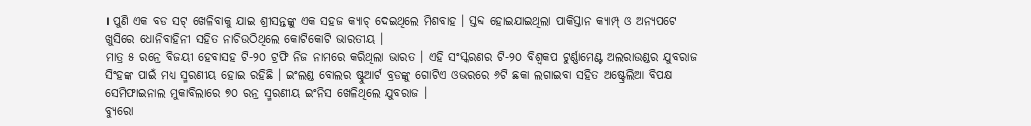। ପୁଣି ଏକ ବଡ ସଟ୍ ଖେଳିବାକୁ ଯାଇ ଶ୍ରୀସନ୍ତଙ୍କୁ ଏକ ସହଜ କ୍ୟାଚ୍ ଦେଇଥିଲେ ମିଶବାହ । ସ୍ତବ୍ଦ ହୋଇଯାଇଥିଲା ପାକିସ୍ତାନ କ୍ୟାମ୍ପ୍ ଓ ଅନ୍ୟପଟେ ଖୁସିରେ ଧୋନିବାହିନୀ ସହିତ ନାଚିଉଠିଥିଲେ କୋଟିକୋଟି ଭାରତୀୟ ।
ମାତ୍ର ୫ ରନ୍ରେ ବିଜୟୀ ହେବାସହ ଟି-୨୦ ଟ୍ରଫି ନିଜ ନାମରେ କରିଥିଲା ଭାରତ । ଏହି ସଂସ୍କରଣର ଟି-୨୦ ବିଶ୍ବକପ ଟୁର୍ଣ୍ଣାମେଣ୍ଟ ଅଲରାଉଣ୍ଡର ଯୁବରାଜ ସିଂହଙ୍କ ପାଇଁ ମଧ୍ୟ ସ୍ମରଣୀୟ ହୋଇ ରହିଛି । ଇଂଲଣ୍ଡ ବୋଲର ଷ୍ଟୁଆର୍ଟ ବ୍ରଡଙ୍କୁ ଗୋଟିଏ ଓଭରରେ ୬ଟି ଛକା ଲଗାଇବା ସହିତ ଅଷ୍ଟ୍ରେଲିଆ ବିପକ୍ଷ ସେମିଫାଇନାଲ ମୁକାବିଲାରେ ୭୦ ରନ୍ର ସ୍ମରଣୀୟ ଇଂନିସ ଖେଳିଥିଲେ ଯୁବରାଜ ।
ବ୍ୟୁରୋ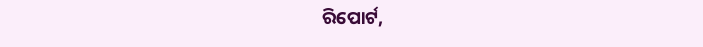ରିପୋର୍ଟ,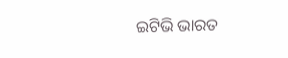ଇଟିଭି ଭାରତ